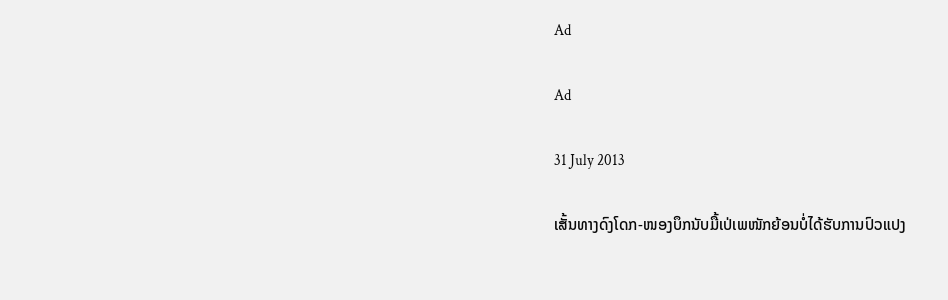Ad

Ad

31 July 2013

ເສັ້ນທາງດົງໂດກ-ໜອງບຶກນັບມື້ເປ່ເພໜັກຍ້ອນບໍ່ໄດ້ຮັບການປົວແປງ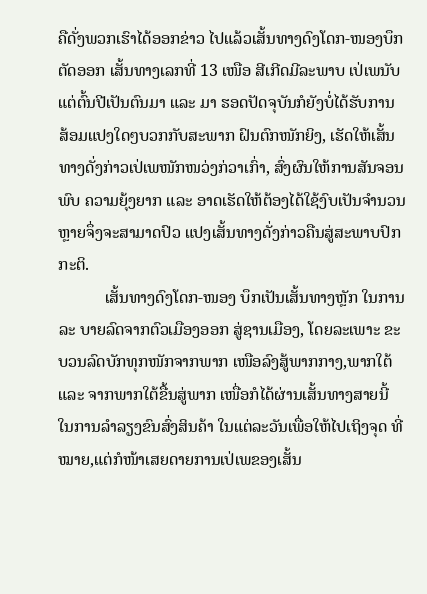ຄືດັ່ງພວກເຮົາໄດ້ອອກຂ່າວ ໄປແລ້ວເສັ້ນທາງດົງໂດກ-ໜອງບຶກຕັດອອກ ເສັ້ນທາງເລກທີ່ 13 ເໜືອ ສີເກີດມີລະພາບ ເປ່ເພນັບ ແຕ່ຕົ້ນປີເປັນຕົນມາ ແລະ ມາ ຮອດປັດຈຸບັນກໍຍັງບໍ່ໄດ້ຮັບການ ສ້ອມແປງໃດໆບວກກັບສະພາກ ຝົນຕົກໜັກຍິງ, ເຮັດໃຫ້ເສັ້ນທາງດັ່ງກ່າວເປ່ເພໜັກໜວ່ງກ່ວາເກົ່າ, ສົ່ງຜົນໃຫ້ການສັນຈອນພົບ ຄວາມຍຸ້ງຍາກ ແລະ ອາດເຮັດໃຫ້ຕ້ອງໄດ້ໃຊ້ງົບເປັນຈຳນວນຫຼາຍຈຶ່ງຈະສາມາດປົວ ແປງເສັ້ນທາງດັ່ງກ່າວຄືນສູ່ສະພາບປົກກະຕິ.
           ເສັ້ນທາງດົງໂດກ-ໜອງ ບຶກເປັນເສັ້ນທາງຫຼັກ ໃນການລະ ບາຍລົດຈາກຕົວເມືອງອອກ ສູ່ຊານເມືອງ, ໂດຍລະເພາະ ຂະບວນລົດບັກທຸກໜັກຈາກພາກ ເໜືອລົງສູ້ພາກກາງ,ພາກໃຕ້ ແລະ ຈາກພາກໃຕ້ຂື້ນສູ່ພາກ ເໜື່ອກໍໄດ້ຜ່ານເສັ້ນທາງສາຍນີ້ ໃນການລຳລຽງຂົນສົ່ງສິນຄ້າ ໃນແຕ່ລະວັນເພື່ອໃຫ້ໄປເຖິງຈຸດ ທີ່ໝາຍ,ແຕ່ກໍໜ້າເສຍດາຍການເປ່ເພຂອງເສັ້ນ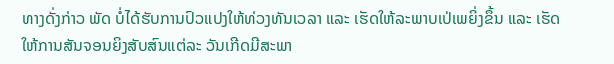ທາງດັ່ງກ່າວ ພັດ ບໍ່ໄດ້ຮັບການປົວແປງໃຫ້ທ່ວງທັນເວລາ ແລະ ເຮັດໃຫ້ລະພາບເປ່ເພຍິ່ງຂຶ້ນ ແລະ ເຮັດໃຫ້ການສັນຈອນຍິງສັບສົນແຕ່ລະ ວັນເກີດມີສະພາ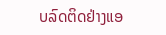ບລົດຕິດຢ່າງແອ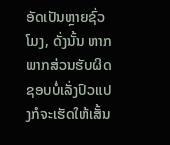ອັດເປັນຫຼາຍຊົ່ວໂມງ, ດັ່ງນັ້ນ ຫາກພາກສ່ວນຮັບຜິດຊອບບໍ່ເລັ່ງປົວແປງກໍຈະເຮັດໃຫ້ເສັ້ນ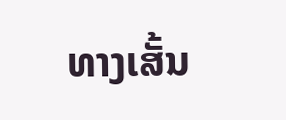ທາງເສັ້ນ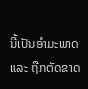ນີ້ເປັນອຳມະພາດ ແລະ ຖືກຕັດຂາດ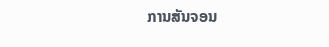ການສັນຈອນ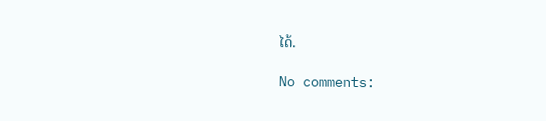ໄດ້.

No comments: